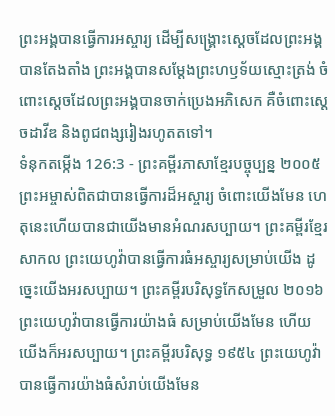ព្រះអង្គបានធ្វើការអស្ចារ្យ ដើម្បីសង្គ្រោះស្ដេចដែលព្រះអង្គបានតែងតាំង ព្រះអង្គបានសម្តែងព្រះហឫទ័យស្មោះត្រង់ ចំពោះស្ដេចដែលព្រះអង្គបានចាក់ប្រេងអភិសេក គឺចំពោះស្ដេចដាវីឌ និងពូជពង្សរៀងរហូតតទៅ។
ទំនុកតម្កើង 126:3 - ព្រះគម្ពីរភាសាខ្មែរបច្ចុប្បន្ន ២០០៥ ព្រះអម្ចាស់ពិតជាបានធ្វើការដ៏អស្ចារ្យ ចំពោះយើងមែន ហេតុនេះហើយបានជាយើងមានអំណរសប្បាយ។ ព្រះគម្ពីរខ្មែរសាកល ព្រះយេហូវ៉ាបានធ្វើការធំអស្ចារ្យសម្រាប់យើង ដូច្នេះយើងអរសប្បាយ។ ព្រះគម្ពីរបរិសុទ្ធកែសម្រួល ២០១៦ ព្រះយេហូវ៉ាបានធ្វើការយ៉ាងធំ សម្រាប់យើងមែន ហើយយើងក៏អរសប្បាយ។ ព្រះគម្ពីរបរិសុទ្ធ ១៩៥៤ ព្រះយេហូវ៉ាបានធ្វើការយ៉ាងធំសំរាប់យើងមែន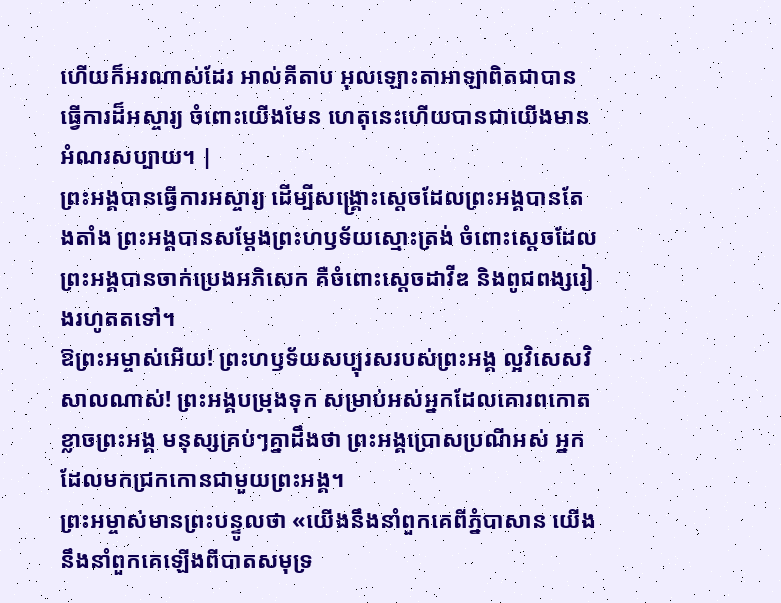ហើយក៏អរណាស់ដែរ អាល់គីតាប អុលឡោះតាអាឡាពិតជាបានធ្វើការដ៏អស្ចារ្យ ចំពោះយើងមែន ហេតុនេះហើយបានជាយើងមានអំណរសប្បាយ។ |
ព្រះអង្គបានធ្វើការអស្ចារ្យ ដើម្បីសង្គ្រោះស្ដេចដែលព្រះអង្គបានតែងតាំង ព្រះអង្គបានសម្តែងព្រះហឫទ័យស្មោះត្រង់ ចំពោះស្ដេចដែលព្រះអង្គបានចាក់ប្រេងអភិសេក គឺចំពោះស្ដេចដាវីឌ និងពូជពង្សរៀងរហូតតទៅ។
ឱព្រះអម្ចាស់អើយ! ព្រះហឫទ័យសប្បុរសរបស់ព្រះអង្គ ល្អវិសេសវិសាលណាស់! ព្រះអង្គបម្រុងទុក សម្រាប់អស់អ្នកដែលគោរពកោតខ្លាចព្រះអង្គ មនុស្សគ្រប់ៗគ្នាដឹងថា ព្រះអង្គប្រោសប្រណីអស់ អ្នកដែលមកជ្រកកោនជាមួយព្រះអង្គ។
ព្រះអម្ចាស់មានព្រះបន្ទូលថា «យើងនឹងនាំពួកគេពីភ្នំបាសាន យើងនឹងនាំពួកគេឡើងពីបាតសមុទ្រ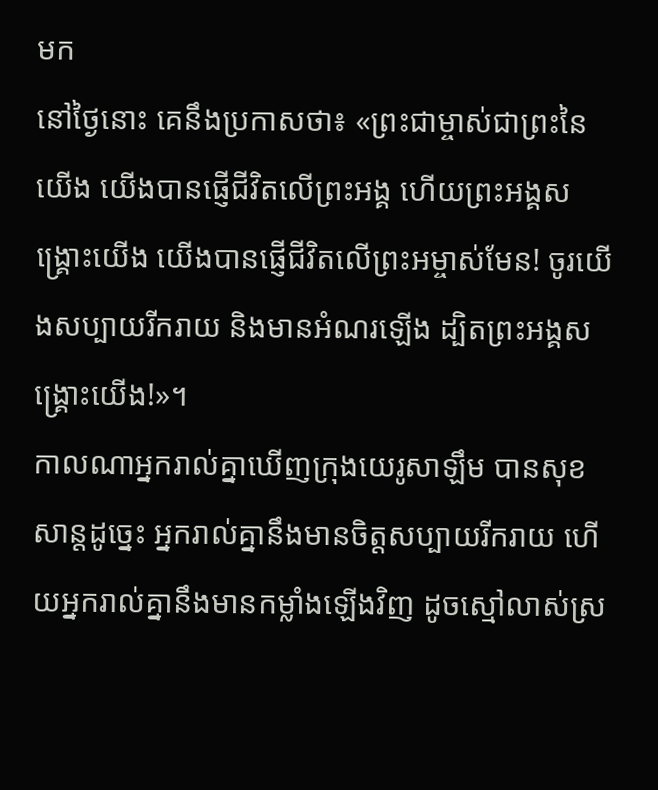មក
នៅថ្ងៃនោះ គេនឹងប្រកាសថា៖ «ព្រះជាម្ចាស់ជាព្រះនៃយើង យើងបានផ្ញើជីវិតលើព្រះអង្គ ហើយព្រះអង្គសង្គ្រោះយើង យើងបានផ្ញើជីវិតលើព្រះអម្ចាស់មែន! ចូរយើងសប្បាយរីករាយ និងមានអំណរឡើង ដ្បិតព្រះអង្គសង្គ្រោះយើង!»។
កាលណាអ្នករាល់គ្នាឃើញក្រុងយេរូសាឡឹម បានសុខសាន្តដូច្នេះ អ្នករាល់គ្នានឹងមានចិត្តសប្បាយរីករាយ ហើយអ្នករាល់គ្នានឹងមានកម្លាំងឡើងវិញ ដូចស្មៅលាស់ស្រ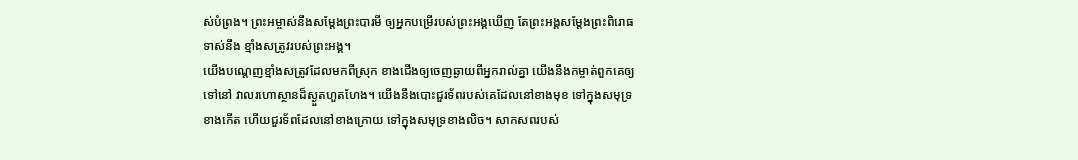ស់បំព្រង។ ព្រះអម្ចាស់នឹងសម្តែងព្រះបារមី ឲ្យអ្នកបម្រើរបស់ព្រះអង្គឃើញ តែព្រះអង្គសម្តែងព្រះពិរោធទាស់នឹង ខ្មាំងសត្រូវរបស់ព្រះអង្គ។
យើងបណ្ដេញខ្មាំងសត្រូវដែលមកពីស្រុក ខាងជើងឲ្យចេញឆ្ងាយពីអ្នករាល់គ្នា យើងនឹងកម្ចាត់ពួកគេឲ្យទៅនៅ វាលរហោស្ថានដ៏ស្ងួតហួតហែង។ យើងនឹងបោះជួរទ័ពរបស់គេដែលនៅខាងមុខ ទៅក្នុងសមុទ្រខាងកើត ហើយជួរទ័ពដែលនៅខាងក្រោយ ទៅក្នុងសមុទ្រខាងលិច។ សាកសពរបស់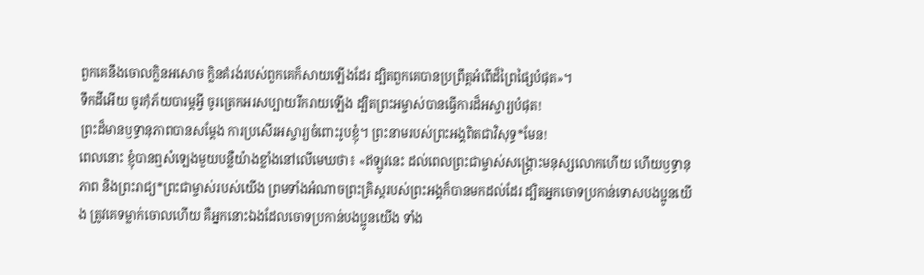ពួកគេនឹងចោលក្លិនអសោច ក្លិនគំរង់របស់ពួកគេក៏សាយឡើងដែរ ដ្បិតពួកគេបានប្រព្រឹត្តអំពើដ៏ព្រៃផ្សៃបំផុត»។
ទឹកដីអើយ ចូរកុំភ័យបារម្ភអ្វី ចូរត្រេកអរសប្បាយរីករាយឡើង ដ្បិតព្រះអម្ចាស់បានធ្វើការដ៏អស្ចារ្យបំផុត!
ព្រះដ៏មានឫទ្ធានុភាពបានសម្តែង ការប្រសើរអស្ចារ្យចំពោះរូបខ្ញុំ។ ព្រះនាមរបស់ព្រះអង្គពិតជាវិសុទ្ធ*មែន!
ពេលនោះ ខ្ញុំបានឮសំឡេងមួយបន្លឺយ៉ាងខ្លាំងនៅលើមេឃថា៖ «ឥឡូវនេះ ដល់ពេលព្រះជាម្ចាស់សង្គ្រោះមនុស្សលោកហើយ ហើយឫទ្ធានុភាព និងព្រះរាជ្យ*ព្រះជាម្ចាស់របស់យើង ព្រមទាំងអំណាចព្រះគ្រិស្តរបស់ព្រះអង្គក៏បានមកដល់ដែរ ដ្បិតអ្នកចោទប្រកាន់ទោសបងប្អូនយើង ត្រូវគេទម្លាក់ចោលហើយ គឺអ្នកនោះឯងដែលចោទប្រកាន់បងប្អូនយើង ទាំង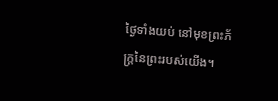ថ្ងៃទាំងយប់ នៅមុខព្រះភ័ក្ត្រនៃព្រះរបស់យើង។